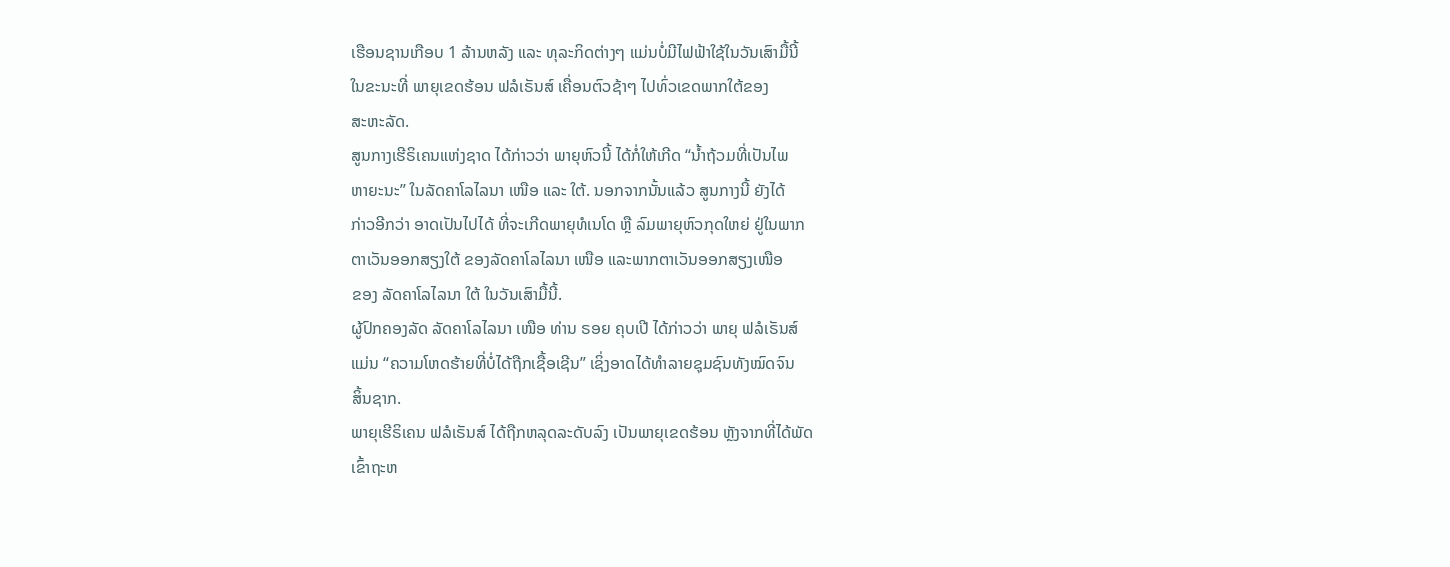ເຮືອນຊານເກືອບ 1 ລ້ານຫລັງ ແລະ ທຸລະກິດຕ່າງໆ ແມ່ນບໍ່ມີໄຟຟ້າໃຊ້ໃນວັນເສົາມື້ນີ້
ໃນຂະນະທີ່ ພາຍຸເຂດຮ້ອນ ຟລໍເຣັນສ໌ ເຄື່ອນຕົວຊ້າໆ ໄປທົ່ວເຂດພາກໃຕ້ຂອງ
ສະຫະລັດ.
ສູນກາງເຮີຣິເຄນແຫ່ງຊາດ ໄດ້ກ່າວວ່າ ພາຍຸຫົວນີ້ ໄດ້ກໍ່ໃຫ້ເກີດ “ນ້ຳຖ້ວມທີ່ເປັນໄພ
ຫາຍະນະ” ໃນລັດຄາໂລໄລນາ ເໜືອ ແລະ ໃຕ້. ນອກຈາກນັ້ນແລ້ວ ສູນກາງນີ້ ຍັງໄດ້
ກ່າວອີກວ່າ ອາດເປັນໄປໄດ້ ທີ່ຈະເກີດພາຍຸທໍເນໂດ ຫຼື ລົມພາຍຸຫົວກຸດໃຫຍ່ ຢູ່ໃນພາກ
ຕາເວັນອອກສຽງໃຕ້ ຂອງລັດຄາໂລໄລນາ ເໜືອ ແລະພາກຕາເວັນອອກສຽງເໜືອ
ຂອງ ລັດຄາໂລໄລນາ ໃຕ້ ໃນວັນເສົາມື້ນີ້.
ຜູ້ປົກຄອງລັດ ລັດຄາໂລໄລນາ ເໜືອ ທ່ານ ຣອຍ ຄຸບເປີ ໄດ້ກ່າວວ່າ ພາຍຸ ຟລໍເຣັນສ໌
ແມ່ນ “ຄວາມໂຫດຮ້າຍທີ່ບໍ່ໄດ້ຖືກເຊື້ອເຊີນ” ເຊິ່ງອາດໄດ້ທຳລາຍຊຸມຊົນທັງໝົດຈົນ
ສິ້ນຊາກ.
ພາຍຸເຮີຣິເຄນ ຟລໍເຣັນສ໌ ໄດ້ຖືກຫລຸດລະດັບລົງ ເປັນພາຍຸເຂດຮ້ອນ ຫຼັງຈາກທີ່ໄດ້ພັດ
ເຂົ້າຖະຫ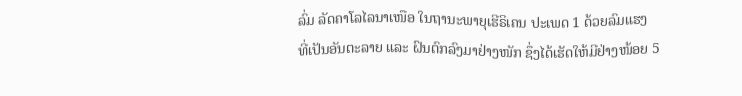ລົ່ມ ລັດຄາໂລໄລນາເໜືອ ໃນຖານະພາຍຸເຮີຣິເຄນ ປະເພດ 1 ດ້ວຍລົມແຮງ
ທີ່ເປັນອັນຕະລາຍ ແລະ ຝົນຕົກລົງມາຢ່າງໜັກ ຊຶ່ງໄດ້ເຮັດໃຫ້ມີຢ່າງໜ້ອຍ 5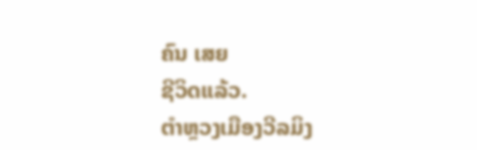ຄົນ ເສຍ
ຊີວິດແລ້ວ.
ຕຳຫຼວງເມືອງວີລມິງ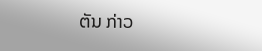ຕັນ ກ່າວ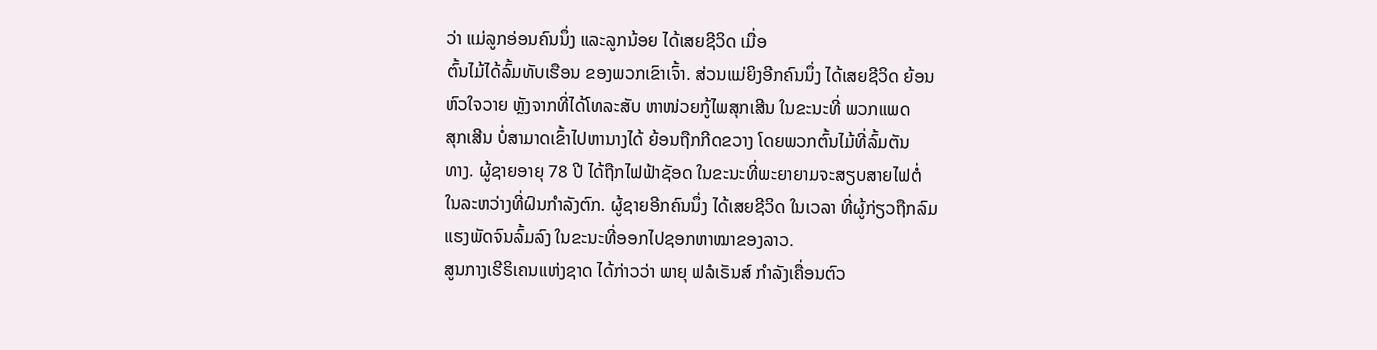ວ່າ ແມ່ລູກອ່ອນຄົນນຶ່ງ ແລະລູກນ້ອຍ ໄດ້ເສຍຊີວິດ ເມື່ອ
ຕົ້ນໄມ້ໄດ້ລົ້ມທັບເຮືອນ ຂອງພວກເຂົາເຈົ້າ. ສ່ວນແມ່ຍິງອີກຄົນນຶ່ງ ໄດ້ເສຍຊີວິດ ຍ້ອນ
ຫົວໃຈວາຍ ຫຼັງຈາກທີ່ໄດ້ໂທລະສັບ ຫາໜ່ວຍກູ້ໄພສຸກເສີນ ໃນຂະນະທີ່ ພວກແພດ
ສຸກເສີນ ບໍ່ສາມາດເຂົ້າໄປຫານາງໄດ້ ຍ້ອນຖືກກີດຂວາງ ໂດຍພວກຕົ້ນໄມ້ທີ່ລົ້ມຕັນ
ທາງ. ຜູ້ຊາຍອາຍຸ 78 ປີ ໄດ້ຖືກໄຟຟ້າຊັອດ ໃນຂະນະທີ່ພະຍາຍາມຈະສຽບສາຍໄຟຕໍ່
ໃນລະຫວ່າງທີ່ຝົນກຳລັງຕົກ. ຜູ້ຊາຍອີກຄົນນຶ່ງ ໄດ້ເສຍຊີວິດ ໃນເວລາ ທີ່ຜູ້ກ່ຽວຖືກລົມ
ແຮງພັດຈົນລົ້ມລົງ ໃນຂະນະທີ່ອອກໄປຊອກຫາໝາຂອງລາວ.
ສູນກາງເຮີຣິເຄນແຫ່ງຊາດ ໄດ້ກ່າວວ່າ ພາຍຸ ຟລໍເຣັນສ໌ ກຳລັງເຄື່ອນຕົວ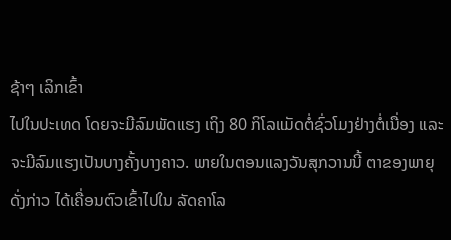ຊ້າໆ ເລິກເຂົ້າ
ໄປໃນປະເທດ ໂດຍຈະມີລົມພັດແຮງ ເຖິງ 80 ກິໂລແມັດຕໍ່ຊົ່ວໂມງຢ່າງຕໍ່ເນື່ອງ ແລະ
ຈະມີລົມແຮງເປັນບາງຄັ້ງບາງຄາວ. ພາຍໃນຕອນແລງວັນສຸກວານນີ້ ຕາຂອງພາຍຸ
ດັ່ງກ່າວ ໄດ້ເຄື່ອນຕົວເຂົ້າໄປໃນ ລັດຄາໂລ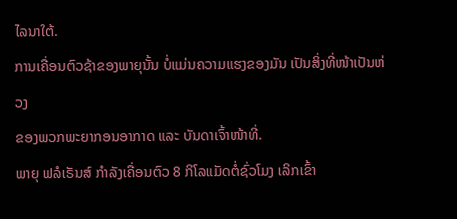ໄລນາໃຕ້.
ການເຄື່ອນຕົວຊ້າຂອງພາຍຸນັ້ນ ບໍ່ແມ່ນຄວາມແຮງຂອງມັນ ເປັນສິ່ງທີ່ໜ້າເປັນຫ່ວງ
ຂອງພວກພະຍາກອນອາກາດ ແລະ ບັນດາເຈົ້າໜ້າທີ່.
ພາຍຸ ຟລໍເຣັນສ໌ ກຳລັງເຄື່ອນຕົວ 8 ກິໂລແມັດຕໍ່ຊົ່ວໂມງ ເລິກເຂົ້າ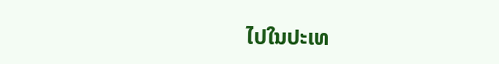ໄປໃນປະເທ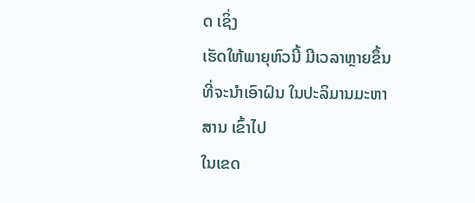ດ ເຊິ່ງ
ເຮັດໃຫ້ພາຍຸຫົວນີ້ ມີເວລາຫຼາຍຂຶ້ນ ທີ່ຈະນຳເອົາຝົນ ໃນປະລິມານມະຫາສານ ເຂົ້າໄປ
ໃນເຂດ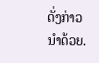ດັ່ງກ່າວນຳດ້ວຍ.